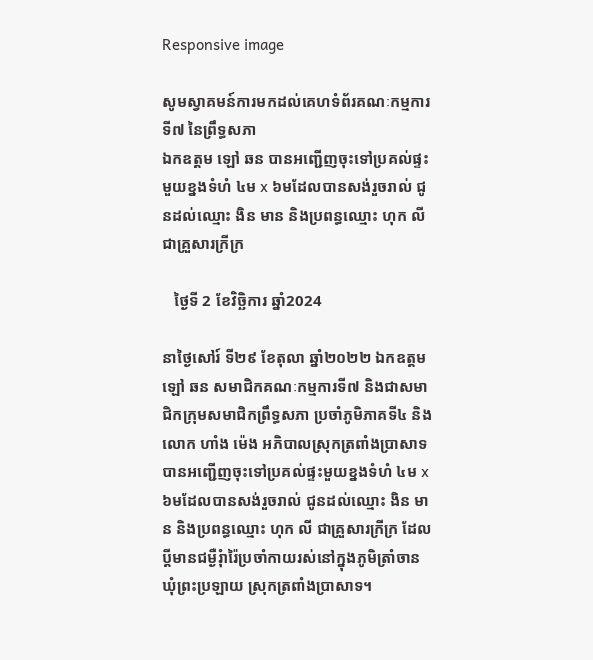Responsive image

សូមស្វាគមន៍ការមកដល់គេហទំព័រគណៈកម្មការទី៧ នៃព្រឹទ្ធសភា
ឯកឧត្តម ឡៅ ឆន បានអញ្ជើញចុះទៅប្រគល់ផ្ទះមួយខ្នងទំហំ ៤ម x ៦មដែលបានសង់រួចរាល់ ជូនដល់ឈ្មោះ ងិន មាន និងប្រពន្ធឈ្មោះ ហុក លី ជាគ្រួសារក្រីក្រ

   ថ្ងៃទី 2 ខែវិច្ឆិការ ឆ្នាំ2024

នាថ្ងៃសៅរ៍ ទី២៩ ខែតុលា ឆ្នាំ២០២២ ឯកឧត្តម ឡៅ ឆន សមាជិកគណៈកម្មការទី៧ និងជាសមាជិកក្រុមសមាជិកព្រឹទ្ធសភា ប្រចាំភូមិភាគទី៤ និងលោក ហាំង ម៉េង អភិបាលស្រុកត្រពាំងប្រាសាទ បានអញ្ជើញចុះទៅប្រគល់ផ្ទះមួយខ្នងទំហំ ៤ម x ៦មដែលបានសង់រួចរាល់ ជូនដល់ឈ្មោះ ងិន មាន និងប្រពន្ធឈ្មោះ ហុក លី ជាគ្រួសារក្រីក្រ ដែលប្តីមានជម្ងឺរុំារ៉ៃប្រចាំកាយរស់នៅក្នុងភូមិត្រាំចាន ឃុំព្រះប្រឡាយ ស្រុកត្រពាំងប្រាសាទ។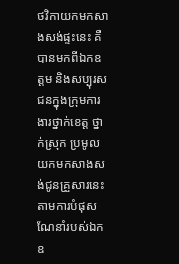ថវិកាយកមកសាងសង់ផ្ទះនេះ គឺបានមកពីឯកឧត្តម និងសប្បុរសជនក្នុងក្រុមការងារថ្នាក់ខេត្ត ថ្នាក់ស្រុក ប្រមូលយកមកសាងសង់ជូនគ្រួសារនេះ តាមការបំផុសណែនាំរបស់ឯកឧ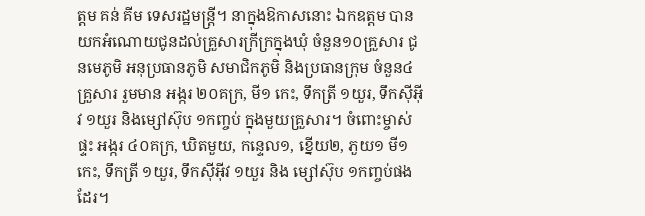ត្តម គន់ គីម ទេសរដ្ឋមន្ត្រី។ នាក្នុងឱកាសនោះ ឯកឧត្តម បានយកអំណោយជូនដល់គ្រួសារក្រីក្រក្នុងឃុំ ចំនួន១០គ្រួសារ ជូនមេភូមិ អនុប្រធានភូមិ សមាជិកភូមិ និងប្រធានក្រុម ចំនួន៤គ្រួសារ រួមមាន អង្ករ ២០គក្រ, មី១ កេះ, ទឹកត្រី ១យួរ, ទឹកស៊ីអ៊ីវ ១យួរ និងម្សៅស៊ុប ១កញ្ចប់ ក្នុងមួយគ្រួសារ។ ចំពោះម្ចាស់ផ្ទះ អង្ករ ៤០គក្រ, ឃិតមួយ, កន្ទេល១, ខ្នើយ២, ភួយ១ មី១កេះ, ទឹកត្រី ១យួរ, ទឹកស៊ីអ៊ីវ ១យួរ និង ម្សៅស៊ុប ១កញ្ចប់ផងដែរ។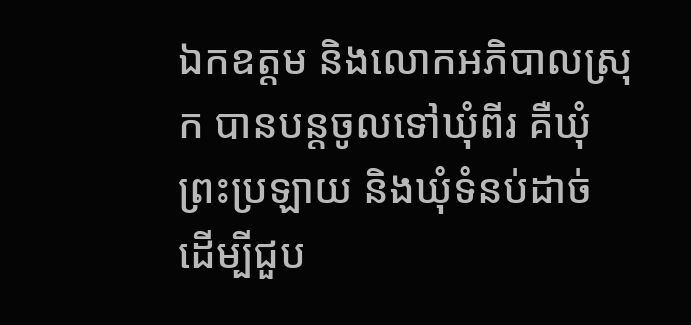ឯកឧត្តម និងលោកអភិបាលស្រុក បានបន្តចូលទៅឃុំពីរ គឺឃុំព្រះប្រឡាយ និងឃុំទំនប់ដាច់ ដើម្បីជួប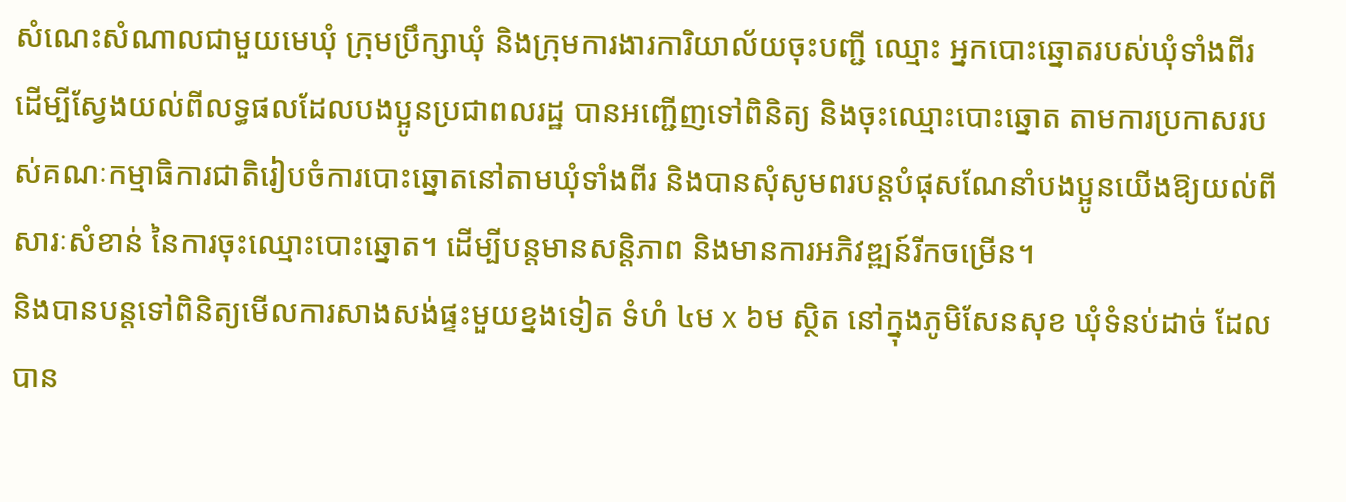សំណេះសំណាលជាមួយមេឃុំ ក្រុមប្រឹក្សាឃុំ និងក្រុមការងារការិយាល័យចុះបញ្ជី ឈ្មោះ អ្នកបោះឆ្នោតរបស់ឃុំទាំងពីរ ដើម្បីស្វែងយល់ពីលទ្ធផលដែលបងប្អូនប្រជាពលរដ្ឋ បានអញ្ជើញទៅពិនិត្យ និងចុះឈ្មោះបោះឆ្នោត តាមការប្រកាសរបស់គណៈកម្មាធិការជាតិរៀបចំការបោះឆ្នោតនៅតាមឃុំទាំងពីរ និងបានសុំសូមពរបន្តបំផុសណែនាំបងប្អូនយើងឱ្យយល់ពីសារៈសំខាន់ នៃការចុះឈ្មោះបោះឆ្នោត។ ដើម្បីបន្តមានសន្តិភាព និងមានការអភិវឌ្ឍន៍រីកចម្រើន។
និងបានបន្តទៅពិនិត្យមើលការសាងសង់ផ្ទះមួយខ្នងទៀត ទំហំ ៤ម x ៦ម ស្ថិត នៅក្នុងភូមិសែនសុខ ឃុំទំនប់ដាច់ ដែលបាន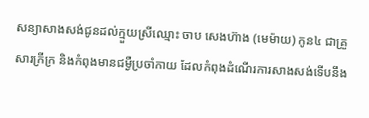សន្យាសាងសង់ជូនដល់ក្មួយស្រីឈ្មោះ ចាប សេងហ៊ាង (មេម៉ាយ) កូន៤ ជាគ្រួសារក្រីក្រ និងកំពុងមានជម្ងឺប្រចាំកាយ ដែលកំពុងដំណើរការសាងសង់ទើបនឹង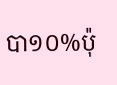បា១០%ប៉ុ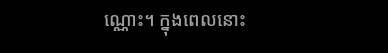ណ្ណោះ។ ក្នុងពេលនោះ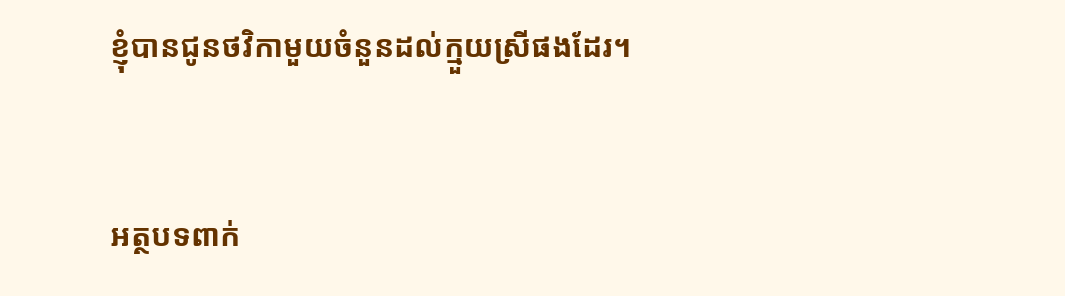ខ្ញុំបានជូនថវិកាមួយចំនួនដល់ក្មួយស្រីផងដែរ។


អត្ថបទពាក់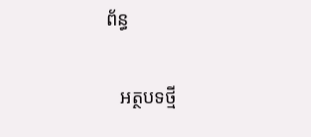ព័ន្ធ

   អត្ថបទថ្មី